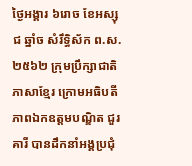ថ្ងៃអង្គារ ៦រោច ខែអស្សុជ ឆ្នាំច សំរឹទ្ធិស័ក ព.ស.២៥៦២ ក្រុមប្រឹក្សាជាតិភាសាខ្មែរ ក្រោមអធិបតីភាពឯកឧត្តមបណ្ឌិត ជួរ គារី បានដឹកនាំអង្គប្រជុំ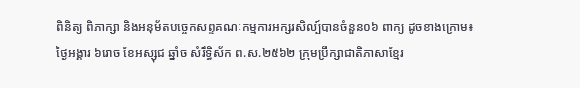ពិនិត្យ ពិភាក្សា និងអនុម័តបច្ចេកសព្ទគណៈកម្មការអក្សរសិល្ប៍បានចំនួន០៦ ពាក្យ ដូចខាងក្រោម៖
ថ្ងៃអង្គារ ៦រោច ខែអស្សុជ ឆ្នាំច សំរឹទ្ធិស័ក ព.ស.២៥៦២ ក្រុមប្រឹក្សាជាតិភាសាខ្មែរ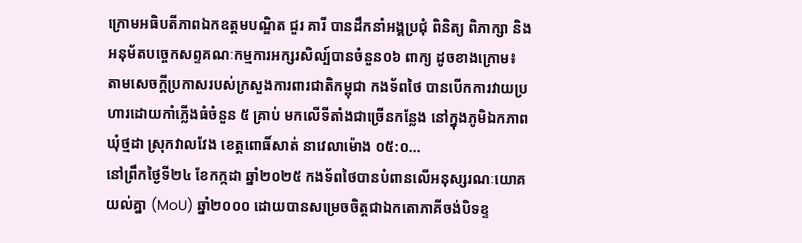ក្រោមអធិបតីភាពឯកឧត្តមបណ្ឌិត ជួរ គារី បានដឹកនាំអង្គប្រជុំ ពិនិត្យ ពិភាក្សា និងអនុម័តបច្ចេកសព្ទគណៈកម្មការអក្សរសិល្ប៍បានចំនួន០៦ ពាក្យ ដូចខាងក្រោម៖
តាមសេចក្ដីប្រកាសរបស់ក្រសួងការពារជាតិកម្ពុជា កងទ័ពថៃ បានបើកការវាយប្រហារដោយកាំភ្លើងធំចំនួន ៥ គ្រាប់ មកលើទីតាំងជាច្រើនកន្លែង នៅក្នុងភូមិឯកភាព ឃុំថ្មដា ស្រុកវាលវែង ខេត្តពោធិ៍សាត់ នាវេលាម៉ោង ០៥:០...
នៅព្រឹកថ្ងៃទី២៤ ខែកក្កដា ឆ្នាំ២០២៥ កងទ័ពថៃបានបំពានលើអនុស្សរណៈយោគយល់គ្នា (MoU) ឆ្នាំ២០០០ ដោយបានសម្រេចចិត្តជាឯកតោភាគីចង់បិទខ្ទ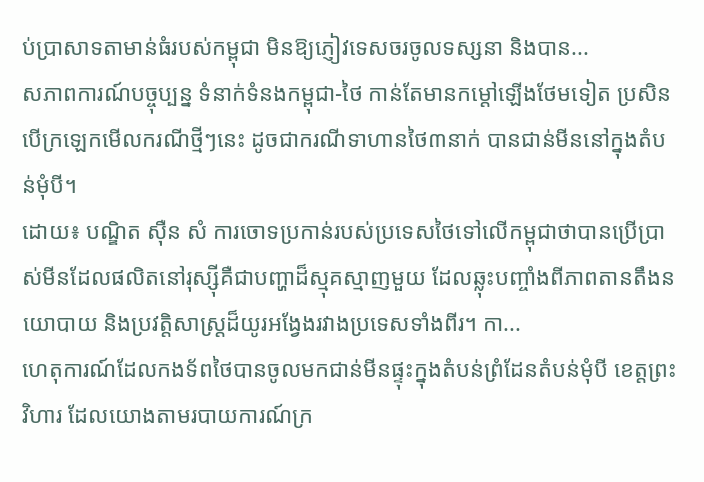ប់ប្រាសាទតាមាន់ធំរបស់កម្ពុជា មិនឱ្យភ្ញៀវទេសចរចូលទស្សនា និងបាន...
សភាពការណ៍បច្ចុប្បន្ន ទំនាក់ទំនងកម្ពុជា-ថៃ កាន់តែមានកម្ដៅឡើងថែមទៀត ប្រសិនបើក្រឡេកមើលករណីថ្មីៗនេះ ដូចជាករណីទាហានថៃ៣នាក់ បានជាន់មីននៅក្នុងតំបន់មុំបី។
ដោយ៖ បណ្ឌិត ស៊ឺន សំ ការចោទប្រកាន់របស់ប្រទេសថៃទៅលើកម្ពុជាថាបានប្រើប្រាស់មីនដែលផលិតនៅរុស្ស៊ីគឺជាបញ្ហាដ៏ស្មុគស្មាញមួយ ដែលឆ្លុះបញ្ចាំងពីភាពតានតឹងនយោបាយ និងប្រវត្តិសាស្ត្រដ៏យូរអង្វែងរវាងប្រទេសទាំងពីរ។ កា...
ហេតុការណ៍ដែលកងទ័ពថៃបានចូលមកជាន់មីនផ្ទុះក្នុងតំបន់ព្រំដែនតំបន់មុំបី ខេត្តព្រះវិហារ ដែលយោងតាមរបាយការណ៍ក្រ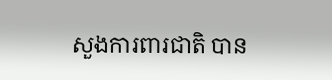សួងការពារជាតិ បាន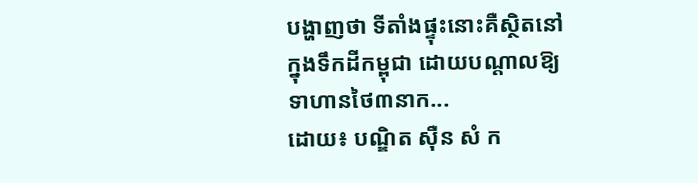បង្ហាញថា ទីតាំងផ្ទុះនោះគឺស្ថិតនៅក្នុងទឹកដីកម្ពុជា ដោយបណ្ដាលឱ្យទាហានថៃ៣នាក...
ដោយ៖ បណ្ឌិត ស៊ឺន សំ ក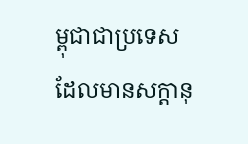ម្ពុជាជាប្រទេសដែលមានសក្តានុ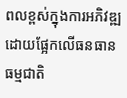ពលខ្ពស់ក្នុងការអភិវឌ្ឍ ដោយផ្អែកលើធនធានធម្មជាតិ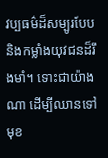វប្បធម៌ដ៏សម្បូរបែប និងកម្លាំងយុវជនដ៏រឹងមាំ។ ទោះជាយ៉ាងណា ដើម្បីឈានទៅមុខ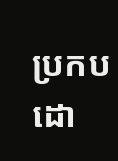ប្រកបដោ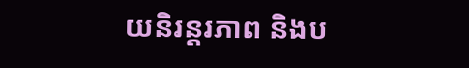យនិរន្តរភាព និងប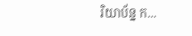រិយាប័ន្ន ក...